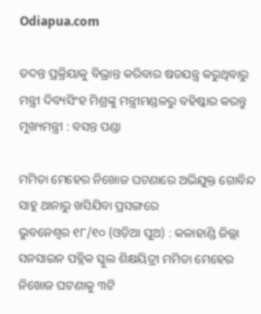Odiapua.com

ତଦନ୍ତ ପ୍ରକ୍ରିୟାକୁ ବିଭ୍ରାନ୍ତ କରିବାର ଷଡଯନ୍ତ୍ର କରୁଥିବାରୁ ମନ୍ତ୍ରୀ ଦିବ୍ୟସିଂହ ମିଶ୍ରଙ୍କୁ ମନ୍ତ୍ରୀମଣ୍ଡଳରୁ ବହିଷ୍କାର କରନ୍ତୁ ମୁଖ୍ୟମନ୍ତ୍ରୀ : ବସନ୍ତ ପଣ୍ଡା

ମମିତା ମେହେର ନିଖୋଜ ଘଟଣାରେ ଅଭିଯୁକ୍ତ ଗୋବିନ୍ଦ ସାହୁ ଥାନାରୁ ଖସିଯିବା ପ୍ରସଙ୍ଗରେ
ଭୁବନେଶ୍ୱର ୧୮/୧୦ (ଓଡ଼ିଆ ପୁଅ) : କଳାହାଣ୍ଡି ଜିଲ୍ଲା ସନସାଇନ ପବ୍ଲିକ ସ୍କୁଲ ଶିକ୍ଷୟିତ୍ରୀ ମମିତା ମେହେର ନିଖୋଜ ଘଟଣାକୁ ୩ଟି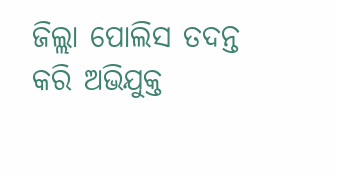ଜିଲ୍ଲା ପୋଲିସ ତଦନ୍ତ କରି ଅଭିଯୁକ୍ତ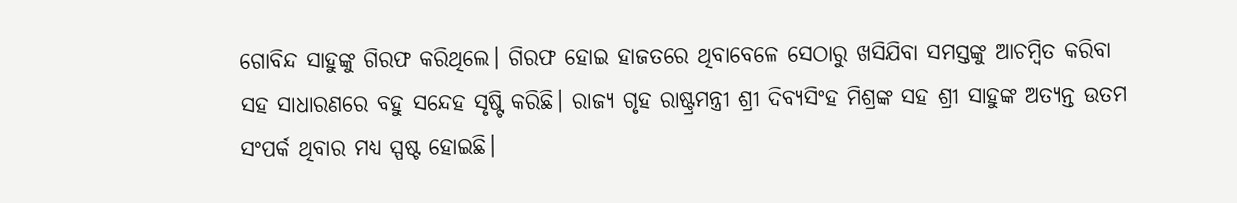ଗୋବିନ୍ଦ ସାହୁଙ୍କୁ ଗିରଫ କରିଥିଲେ। ଗିରଫ ହୋଇ ହାଜତରେ ଥିବାବେଳେ ସେଠାରୁ ଖସିଯିବା ସମସ୍ତଙ୍କୁ ଆଚମ୍ବିତ କରିବା ସହ ସାଧାରଣରେ ବହୁ ସନ୍ଦେହ ସୃଷ୍ଟି କରିଛି। ରାଜ୍ୟ ଗୃହ ରାଷ୍ଟ୍ରମନ୍ତ୍ରୀ ଶ୍ରୀ ଦିବ୍ୟସିଂହ ମିଶ୍ରଙ୍କ ସହ ଶ୍ରୀ ସାହୁଙ୍କ ଅତ୍ୟନ୍ତ ଉତମ ସଂପର୍କ ଥିବାର ମଧ୍ୟ ସ୍ପଷ୍ଟ ହୋଇଛି।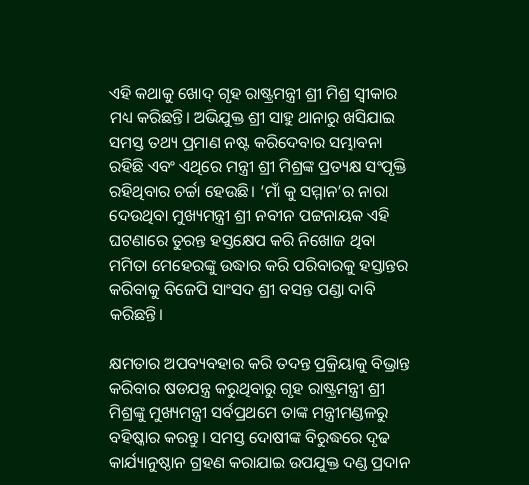ଏହି କଥାକୁ ଖୋଦ୍ ଗୃହ ରାଷ୍ଟ୍ରମନ୍ତ୍ରୀ ଶ୍ରୀ ମିଶ୍ର ସ୍ୱୀକାର ମଧ୍ୟ କରିଛନ୍ତି। ଅଭିଯୁକ୍ତ ଶ୍ରୀ ସାହୁ ଥାନାରୁ ଖସିଯାଇ ସମସ୍ତ ତଥ୍ୟ ପ୍ରମାଣ ନଷ୍ଟ କରିଦେବାର ସମ୍ଭାବନା ରହିଛି ଏବଂ ଏଥିରେ ମନ୍ତ୍ରୀ ଶ୍ରୀ ମିଶ୍ରଙ୍କ ପ୍ରତ୍ୟକ୍ଷ ସଂପୃକ୍ତି ରହିଥିବାର ଚର୍ଚ୍ଚା ହେଉଛି। ‘ମାଁ କୁ ସମ୍ମାନ’ର ନାରା ଦେଉଥିବା ମୁଖ୍ୟମନ୍ତ୍ରୀ ଶ୍ରୀ ନବୀନ ପଟ୍ଟନାୟକ ଏହି ଘଟଣାରେ ତୁରନ୍ତ ହସ୍ତକ୍ଷେପ କରି ନିଖୋଜ ଥିବା ମମିତା ମେହେରଙ୍କୁ ଉଦ୍ଧାର କରି ପରିବାରକୁ ହସ୍ତାନ୍ତର କରିବାକୁ ବିଜେପି ସାଂସଦ ଶ୍ରୀ ବସନ୍ତ ପଣ୍ଡା ଦାବି କରିଛନ୍ତି।

କ୍ଷମତାର ଅପବ୍ୟବହାର କରି ତଦନ୍ତ ପ୍ରକ୍ରିୟାକୁ ବିଭ୍ରାନ୍ତ କରିବାର ଷଡଯନ୍ତ୍ର କରୁଥିବାରୁ ଗୃହ ରାଷ୍ଟ୍ରମନ୍ତ୍ରୀ ଶ୍ରୀ ମିଶ୍ରଙ୍କୁ ମୁଖ୍ୟମନ୍ତ୍ରୀ ସର୍ବପ୍ରଥମେ ତାଙ୍କ ମନ୍ତ୍ରୀମଣ୍ଡଳରୁ ବହିଷ୍କାର କରନ୍ତୁ। ସମସ୍ତ ଦୋଷୀଙ୍କ ବିରୁଦ୍ଧରେ ଦୃଢ କାର୍ଯ୍ୟାନୁଷ୍ଠାନ ଗ୍ରହଣ କରାଯାଇ ଉପଯୁକ୍ତ ଦଣ୍ଡ ପ୍ରଦାନ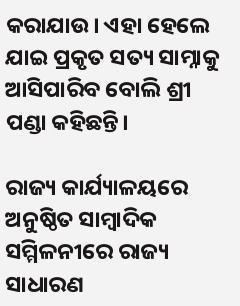କରାଯାଉ। ଏହା ହେଲେ ଯାଇ ପ୍ରକୃତ ସତ୍ୟ ସାମ୍ନାକୁ ଆସିପାରିବ ବୋଲି ଶ୍ରୀ ପଣ୍ଡା କହିଛନ୍ତି।

ରାଜ୍ୟ କାର୍ଯ୍ୟାଳୟରେ ଅନୁଷ୍ଠିତ ସାମ୍ବାଦିକ ସମ୍ମିଳନୀରେ ରାଜ୍ୟ ସାଧାରଣ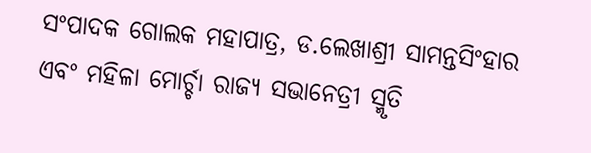ସଂପାଦକ ଗୋଲକ ମହାପାତ୍ର, ଡ.ଲେଖାଶ୍ରୀ ସାମନ୍ତସିଂହାର ଏବଂ ମହିଳା ମୋର୍ଚ୍ଚା ରାଜ୍ୟ ସଭାନେତ୍ରୀ ସ୍ମୃତି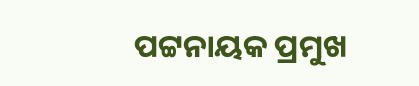ପଟ୍ଟନାୟକ ପ୍ରମୁଖ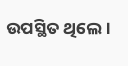ଉପସ୍ଥିତ ଥିଲେ।